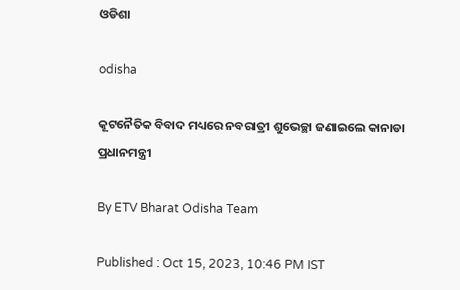ଓଡିଶା

odisha

କୂଟନୈତିକ ବିବାଦ ମଧ୍ୟରେ ନବରାତ୍ରୀ ଶୁଭେଚ୍ଛା ଜଣାଇଲେ କାନାଡା ପ୍ରଧାନମନ୍ତ୍ରୀ

By ETV Bharat Odisha Team

Published : Oct 15, 2023, 10:46 PM IST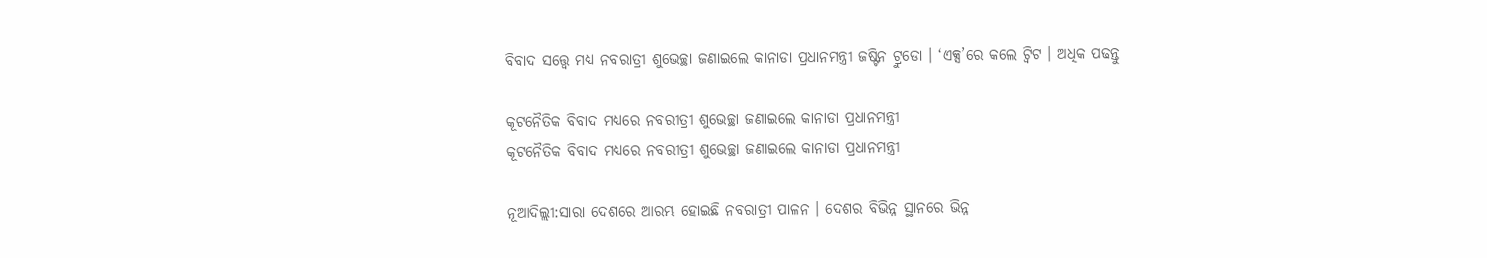ବିବାଦ ସତ୍ତ୍ବେ ମଧ୍ୟ ନବରାତ୍ରୀ ଶୁଭେଚ୍ଛା ଜଣାଇଲେ କାନାଡା ପ୍ରଧାନମନ୍ତ୍ରୀ ଜଷ୍ଟିନ ଟ୍ରୁଡୋ । ‘ଏକ୍ସ’ରେ କଲେ ଟ୍ବିଟ । ଅଧିକ ପଢନ୍ତୁ

କୂଟନୈତିକ ବିବାଦ ମଧ୍ୟରେ ନବରୀତ୍ରୀ ଶୁଭେଚ୍ଛା ଜଣାଇଲେ କାନାଡା ପ୍ରଧାନମନ୍ତ୍ରୀ
କୂଟନୈତିକ ବିବାଦ ମଧ୍ୟରେ ନବରୀତ୍ରୀ ଶୁଭେଚ୍ଛା ଜଣାଇଲେ କାନାଡା ପ୍ରଧାନମନ୍ତ୍ରୀ

ନୂଆଦିଲ୍ଲୀ:ସାରା ଦେଶରେ ଆରମ୍ଭ ହୋଇଛି ନବରାତ୍ରୀ ପାଳନ । ଦେଶର ବିଭିନ୍ନ ସ୍ଥାନରେ ଭିନ୍ନ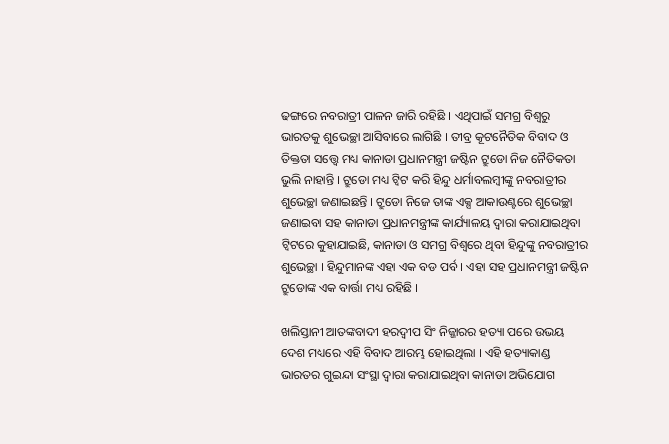ଢଙ୍ଗରେ ନବରାତ୍ରୀ ପାଳନ ଜାରି ରହିଛି । ଏଥିପାଇଁ ସମଗ୍ର ବିଶ୍ବରୁ ଭାରତକୁ ଶୁଭେଚ୍ଛା ଆସିବାରେ ଲାଗିଛି । ତୀବ୍ର କୂଟନୈତିକ ବିବାଦ ଓ ତିକ୍ତତା ସତ୍ତ୍ବେ ମଧ୍ୟ କାନାଡା ପ୍ରଧାନମନ୍ତ୍ରୀ ଜଷ୍ଟିନ ଟ୍ରୁଡୋ ନିଜ ନୈତିକତା ଭୁଲି ନାହାନ୍ତି । ଟ୍ରୁଡୋ ମଧ୍ୟ ଟ୍ବିଟ କରି ହିନ୍ଦୁ ଧର୍ମାବଲମ୍ବୀଙ୍କୁ ନବରାତ୍ରୀର ଶୁଭେଚ୍ଛା ଜଣାଇଛନ୍ତି । ଟ୍ରୁଡୋ ନିଜେ ତାଙ୍କ ଏକ୍ସ ଆକାଉଣ୍ଟରେ ଶୁଭେଚ୍ଛା ଜଣାଇବା ସହ କାନାଡା ପ୍ରଧାନମନ୍ତ୍ରୀଙ୍କ କାର୍ଯ୍ୟାଳୟ ଦ୍ବାରା କରାଯାଇଥିବା ଟ୍ବିଟରେ କୁହାଯାଇଛି, କାନାଡା ଓ ସମଗ୍ର ବିଶ୍ବରେ ଥିବା ହିନ୍ଦୁଙ୍କୁ ନବରାତ୍ରୀର ଶୁଭେଚ୍ଛା । ହିନ୍ଦୁମାନଙ୍କ ଏହା ଏକ ବଡ ପର୍ବ । ଏହା ସହ ପ୍ରଧାନମନ୍ତ୍ରୀ ଜଷ୍ଟିନ ଟ୍ରୁଡୋଙ୍କ ଏକ ବାର୍ତ୍ତା ମଧ୍ୟ ରହିଛି ।

ଖଲିସ୍ତାନୀ ଆତଙ୍କବାଦୀ ହରଦ୍ବୀପ ସିଂ ନିଜ୍ଜାରର ହତ୍ୟା ପରେ ଉଭୟ ଦେଶ ମଧ୍ୟରେ ଏହି ବିବାଦ ଆରମ୍ଭ ହୋଇଥିଲା । ଏହି ହତ୍ୟାକାଣ୍ଡ ଭାରତର ଗୁଇନ୍ଦା ସଂସ୍ଥା ଦ୍ବାରା କରାଯାଇଥିବା କାନାଡା ଅଭିଯୋଗ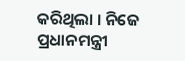କରିଥିଲା । ନିଜେ ପ୍ରଧାନମନ୍ତ୍ରୀ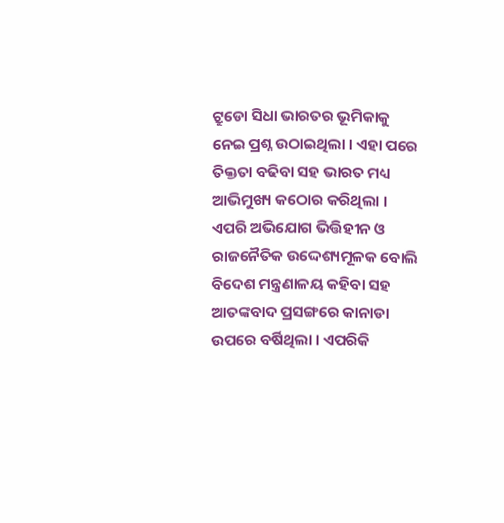ଟ୍ରୁଡୋ ସିଧା ଭାରତର ଭୂମିକାକୁ ନେଇ ପ୍ରଶ୍ନ ଉଠାଇଥିଲା । ଏହା ପରେ ତିକ୍ତତା ବଢିବା ସହ ଭାରତ ମଧ୍ୟ ଆଭିମୁଖ୍ୟ କଠୋର କରିଥିଲା । ଏପରି ଅଭିଯୋଗ ଭିତ୍ତିହୀନ ଓ ରାଜନୈତିକ ଉଦ୍ଦେଶ୍ୟମୂଳକ ବୋଲି ବିଦେଶ ମନ୍ତ୍ରଣାଳୟ କହିବା ସହ ଆତଙ୍କବାଦ ପ୍ରସଙ୍ଗରେ କାନାଡା ଉପରେ ବର୍ଷିଥିଲା । ଏପରିକି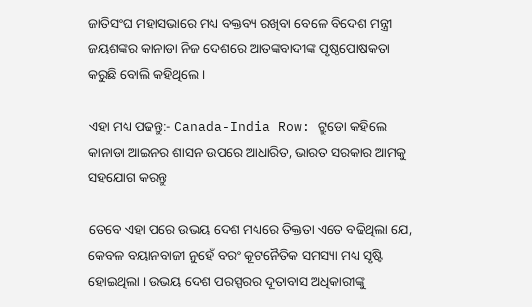ଜାତିସଂଘ ମହାସଭାରେ ମଧ୍ୟ ବକ୍ତବ୍ୟ ରଖିବା ବେଳେ ବିଦେଶ ମନ୍ତ୍ରୀ ଜୟଶଙ୍କର କାନାଡା ନିଜ ଦେଶରେ ଆତଙ୍କବାଦୀଙ୍କ ପୃଷ୍ଠପୋଷକତା କରୁଛି ବୋଲି କହିଥିଲେ ।

ଏହା ମଧ୍ୟ ପଢନ୍ତୁ:- Canada-India Row: ଟ୍ରୁଡୋ କହିଲେ କାନାଡା ଆଇନର ଶାସନ ଉପରେ ଆଧାରିତ, ଭାରତ ସରକାର ଆମକୁ ସହଯୋଗ କରନ୍ତୁ

ତେବେ ଏହା ପରେ ଉଭୟ ଦେଶ ମଧ୍ୟରେ ତିକ୍ତତା ଏତେ ବଢିଥିଲା ଯେ, କେବଳ ବୟାନବାଜୀ ନୁହେଁ ବରଂ କୂଟନୈତିକ ସମସ୍ୟା ମଧ୍ୟ ସୃଷ୍ଟି ହୋଇଥିଲା । ଉଭୟ ଦେଶ ପରସ୍ପରର ଦୂତାବାସ ଅଧିକାରୀଙ୍କୁ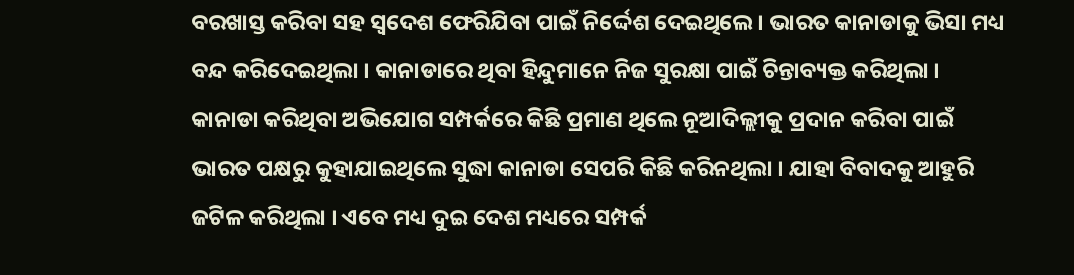ବରଖାସ୍ତ କରିବା ସହ ସ୍ବଦେଶ ଫେରିଯିବା ପାଇଁ ନିର୍ଦ୍ଦେଶ ଦେଇଥିଲେ । ଭାରତ କାନାଡାକୁ ଭିସା ମଧ୍ୟ ବନ୍ଦ କରିଦେଇଥିଲା । କାନାଡାରେ ଥିବା ହିନ୍ଦୁମାନେ ନିଜ ସୁରକ୍ଷା ପାଇଁ ଚିନ୍ତାବ୍ୟକ୍ତ କରିଥିଲା । କାନାଡା କରିଥିବା ଅଭିଯୋଗ ସମ୍ପର୍କରେ କିଛି ପ୍ରମାଣ ଥିଲେ ନୂଆଦିଲ୍ଲୀକୁ ପ୍ରଦାନ କରିବା ପାଇଁ ଭାରତ ପକ୍ଷରୁ କୁହାଯାଇଥିଲେ ସୁଦ୍ଧା କାନାଡା ସେପରି କିଛି କରିନଥିଲା । ଯାହା ବିବାଦକୁ ଆହୁରି ଜଟିଳ କରିଥିଲା । ଏବେ ମଧ୍ୟ ଦୁଇ ଦେଶ ମଧ୍ୟରେ ସମ୍ପର୍କ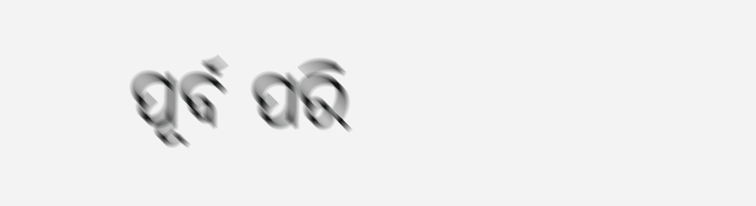ପୂର୍ବ ପରି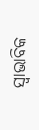ସ୍ବାଭାବିକ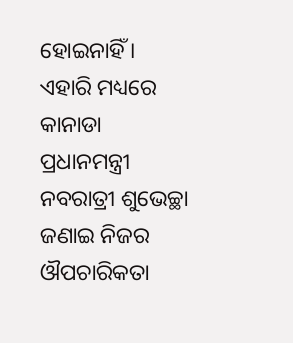ହୋଇନାହିଁ । ଏହାରି ମଧ୍ୟରେ କାନାଡା ପ୍ରଧାନମନ୍ତ୍ରୀ ନବରାତ୍ରୀ ଶୁଭେଚ୍ଛା ଜଣାଇ ନିଜର ଔପଚାରିକତା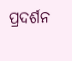ପ୍ରଦର୍ଶନ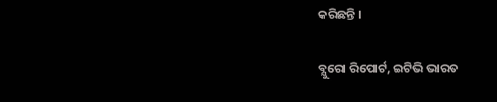କରିଛନ୍ତି ।

ବ୍ଯୁରୋ ରିପୋର୍ଟ, ଇଟିଭି ଭାରତ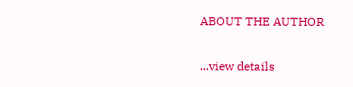ABOUT THE AUTHOR

...view details